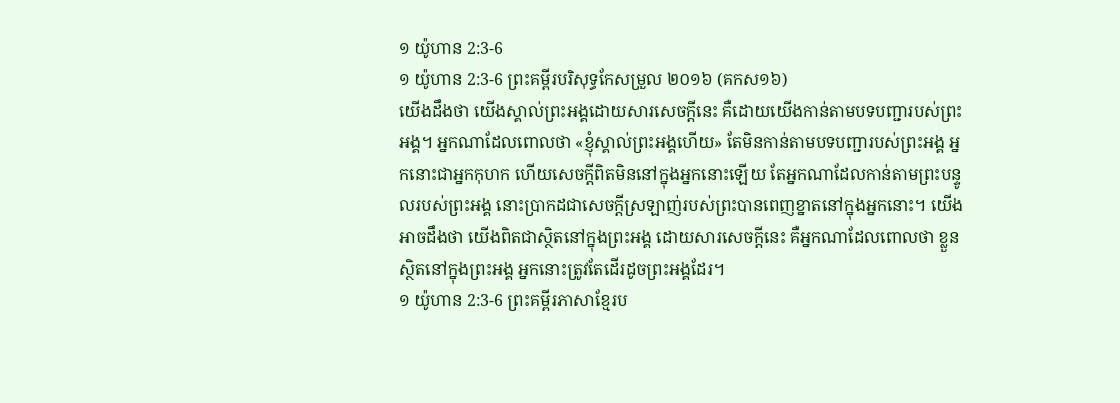១ យ៉ូហាន 2:3-6
១ យ៉ូហាន 2:3-6 ព្រះគម្ពីរបរិសុទ្ធកែសម្រួល ២០១៦ (គកស១៦)
យើងដឹងថា យើងស្គាល់ព្រះអង្គដោយសារសេចក្ដីនេះ គឺដោយយើងកាន់តាមបទបញ្ជារបស់ព្រះអង្គ។ អ្នកណាដែលពោលថា «ខ្ញុំស្គាល់ព្រះអង្គហើយ» តែមិនកាន់តាមបទបញ្ជារបស់ព្រះអង្គ អ្នកនោះជាអ្នកកុហក ហើយសេចក្ដីពិតមិននៅក្នុងអ្នកនោះឡើយ តែអ្នកណាដែលកាន់តាមព្រះបន្ទូលរបស់ព្រះអង្គ នោះប្រាកដជាសេចក្ដីស្រឡាញ់របស់ព្រះបានពេញខ្នាតនៅក្នុងអ្នកនោះ។ យើងអាចដឹងថា យើងពិតជាស្ថិតនៅក្នុងព្រះអង្គ ដោយសារសេចក្ដីនេះ គឺអ្នកណាដែលពោលថា ខ្លួនស្ថិតនៅក្នុងព្រះអង្គ អ្នកនោះត្រូវតែដើរដូចព្រះអង្គដែរ។
១ យ៉ូហាន 2:3-6 ព្រះគម្ពីរភាសាខ្មែរប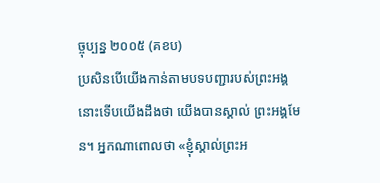ច្ចុប្បន្ន ២០០៥ (គខប)
ប្រសិនបើយើងកាន់តាមបទបញ្ជារបស់ព្រះអង្គ នោះទើបយើងដឹងថា យើងបានស្គាល់ ព្រះអង្គមែន។ អ្នកណាពោលថា «ខ្ញុំស្គាល់ព្រះអ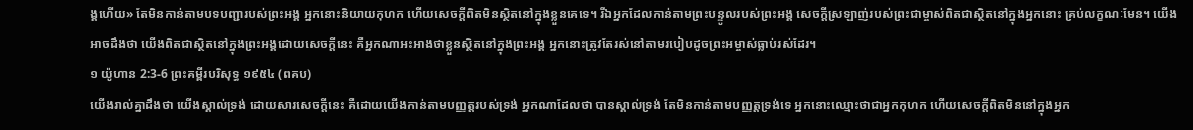ង្គហើយ» តែមិនកាន់តាមបទបញ្ជារបស់ព្រះអង្គ អ្នកនោះនិយាយកុហក ហើយសេចក្ដីពិតមិនស្ថិតនៅក្នុងខ្លួនគេទេ។ រីឯអ្នកដែលកាន់តាមព្រះបន្ទូលរបស់ព្រះអង្គ សេចក្ដីស្រឡាញ់របស់ព្រះជាម្ចាស់ពិតជាស្ថិតនៅក្នុងអ្នកនោះ គ្រប់លក្ខណៈមែន។ យើងអាចដឹងថា យើងពិតជាស្ថិតនៅក្នុងព្រះអង្គដោយសេចក្ដីនេះ គឺអ្នកណាអះអាងថាខ្លួនស្ថិតនៅក្នុងព្រះអង្គ អ្នកនោះត្រូវតែរស់នៅតាមរបៀបដូចព្រះអម្ចាស់ធ្លាប់រស់ដែរ។
១ យ៉ូហាន 2:3-6 ព្រះគម្ពីរបរិសុទ្ធ ១៩៥៤ (ពគប)
យើងរាល់គ្នាដឹងថា យើងស្គាល់ទ្រង់ ដោយសារសេចក្ដីនេះ គឺដោយយើងកាន់តាមបញ្ញត្តរបស់ទ្រង់ អ្នកណាដែលថា បានស្គាល់ទ្រង់ តែមិនកាន់តាមបញ្ញត្តទ្រង់ទេ អ្នកនោះឈ្មោះថាជាអ្នកកុហក ហើយសេចក្ដីពិតមិននៅក្នុងអ្នក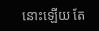នោះឡើយ តែ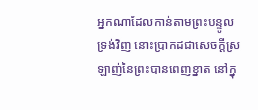អ្នកណាដែលកាន់តាមព្រះបន្ទូលទ្រង់វិញ នោះប្រាកដជាសេចក្ដីស្រឡាញ់នៃព្រះបានពេញខ្នាត នៅក្នុ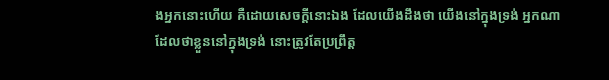ងអ្នកនោះហើយ គឺដោយសេចក្ដីនោះឯង ដែលយើងដឹងថា យើងនៅក្នុងទ្រង់ អ្នកណាដែលថាខ្លួននៅក្នុងទ្រង់ នោះត្រូវតែប្រព្រឹត្ត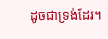ដូចជាទ្រង់ដែរ។